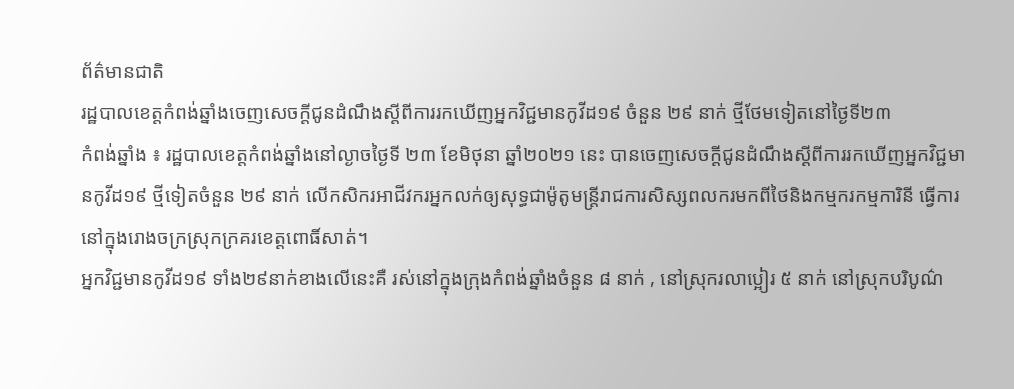ព័ត៌មានជាតិ
រដ្ឋបាលខេត្តកំពង់ឆ្នាំងចេញសេចក្តីជូនដំណឹងស្ដីពីការរកឃើញអ្នកវិជ្ជមានកូវីដ១៩ ចំនួន ២៩ នាក់ ថ្មីថែមទៀតនៅថ្ងៃទី២៣
កំពង់ឆ្នាំង ៖ រដ្ឋបាលខេត្តកំពង់ឆ្នាំងនៅល្ងាចថ្ងៃទី ២៣ ខែមិថុនា ឆ្នាំ២០២១ នេះ បានចេញសេចក្តីជូនដំណឹងស្ដីពីការរកឃើញអ្នកវិជ្ជមានកូវីដ១៩ ថ្មីទៀតចំនួន ២៩ នាក់ លើកសិករអាជីវករអ្នកលក់ឲ្យសុទ្ធជាម៉ូតូមន្ត្រីរាជការសិស្សពលករមកពីថៃនិងកម្មករកម្មការិនី ធ្វើការនៅក្នុងរោងចក្រស្រុកក្រគរខេត្តពោធិ៍សាត់។
អ្នកវិជ្ជមានកូវីដ១៩ ទាំង២៩នាក់ខាងលើនេះគឺ រស់នៅក្នុងក្រុងកំពង់ឆ្នាំងចំនួន ៨ នាក់ , នៅស្រុករលាប្អៀរ ៥ នាក់ នៅស្រុកបរិបូណ៌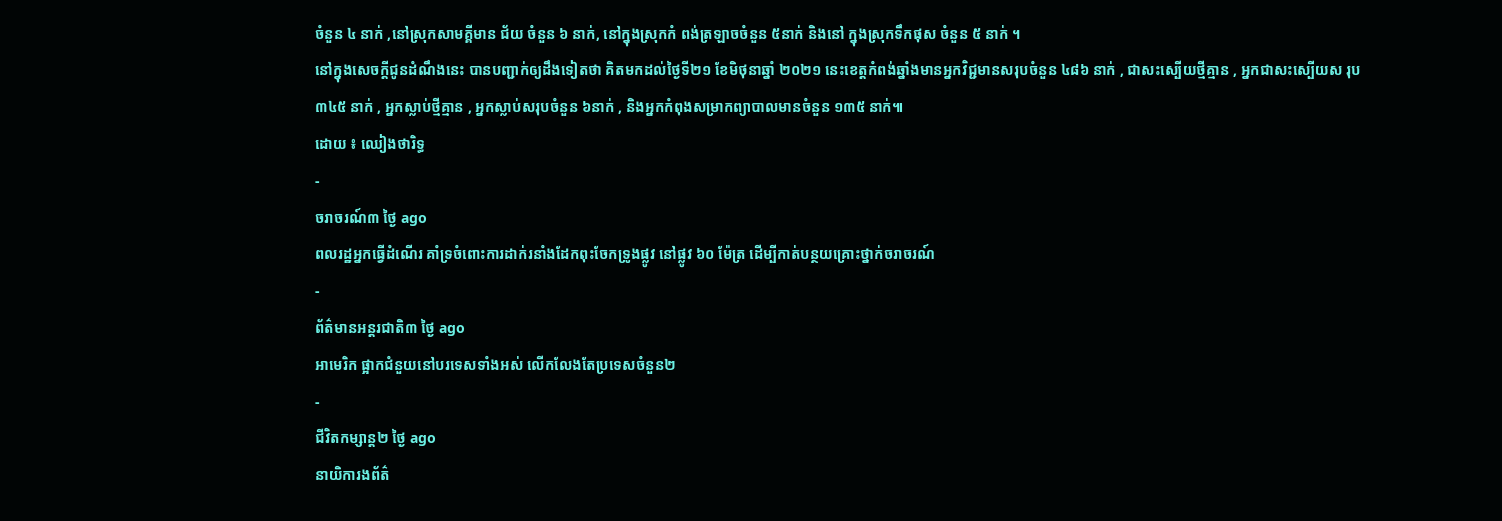ចំនួន ៤ នាក់ ,នៅស្រុកសាមគ្គីមាន ជ័យ ចំនួន ៦ នាក់, នៅក្នុងស្រុកកំ ពង់ត្រឡាចចំនួន ៥នាក់ និងនៅ ក្នុងស្រុកទឹកផុស ចំនួន ៥ នាក់ ។
នៅក្នុងសេចក្តីជូនដំណឹងនេះ បានបញ្ជាក់ឲ្យដឹងទៀតថា គិតមកដល់ថ្ងៃទី២១ ខែមិថុនាឆ្នាំ ២០២១ នេះខេត្តកំពង់ឆ្នាំងមានអ្នកវិជ្ជមានសរុបចំនួន ៤៨៦ នាក់ , ជាសះស្បើយថ្មីគ្មាន , អ្នកជាសះស្បើយស រុប ៣៤៥ នាក់ , អ្នកស្លាប់ថ្មីគ្មាន , អ្នកស្លាប់សរុបចំនួន ៦នាក់ , និងអ្នកកំពុងសម្រាកព្យាបាលមានចំនួន ១៣៥ នាក់៕
ដោយ ៖ ឈៀងថារិទ្ធ
-
ចរាចរណ៍៣ ថ្ងៃ ago
ពលរដ្ឋអ្នកធ្វើដំណើរ គាំទ្រចំពោះការដាក់រនាំងដែកពុះចែកទ្រូងផ្លូវ នៅផ្លូវ ៦០ ម៉ែត្រ ដើម្បីកាត់បន្ថយគ្រោះថ្នាក់ចរាចរណ៍
-
ព័ត៌មានអន្ដរជាតិ៣ ថ្ងៃ ago
អាមេរិក ផ្អាកជំនួយនៅបរទេសទាំងអស់ លើកលែងតែប្រទេសចំនួន២
-
ជីវិតកម្សាន្ដ២ ថ្ងៃ ago
នាយិការងព័ត៌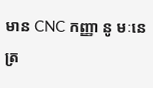មាន CNC កញ្ញា នូ មៈនេត្រ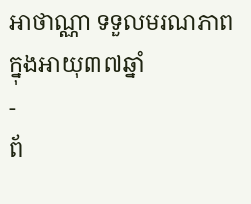អាថាណ្ណា ទទួលមរណភាពក្នុងអាយុ៣៧ឆ្នាំ
-
ព័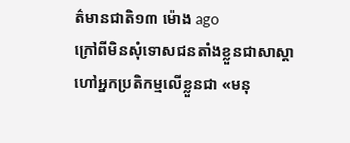ត៌មានជាតិ១៣ ម៉ោង ago
ក្រៅពីមិនសុំទោសជនតាំងខ្លួនជាសាស្តាហៅអ្នកប្រតិកម្មលើខ្លួនជា «មនុ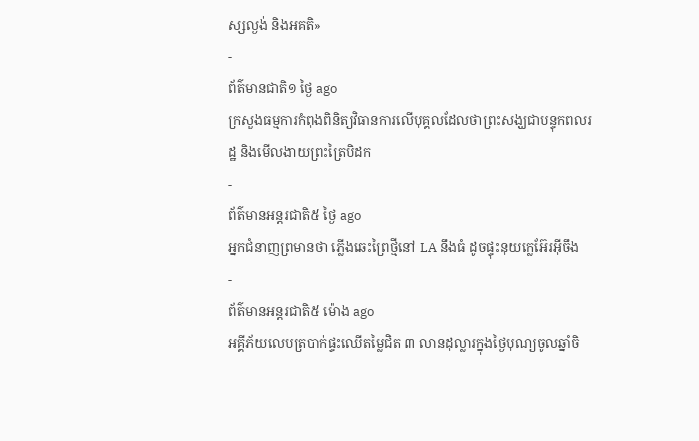ស្សល្ងង់ និងអគតិ»
-
ព័ត៌មានជាតិ១ ថ្ងៃ ago
ក្រសួងធម្មការកំពុងពិនិត្យវិធានការលើបុគ្គលដែលថាព្រះសង្ឃជាបន្ទុកពលរដ្ឋ និងមើលងាយព្រះត្រៃបិដក
-
ព័ត៌មានអន្ដរជាតិ៥ ថ្ងៃ ago
អ្នកជំនាញព្រមានថា ភ្លើងឆេះព្រៃថ្មីនៅ LA នឹងធំ ដូចផ្ទុះនុយក្លេអ៊ែរអ៊ីចឹង
-
ព័ត៌មានអន្ដរជាតិ៥ ម៉ោង ago
អគ្គីភ័យលេបត្របាក់ផ្ទះឈើតម្លៃជិត ៣ លានដុល្លារក្នុងថ្ងៃបុណ្យចូលឆ្នាំចិ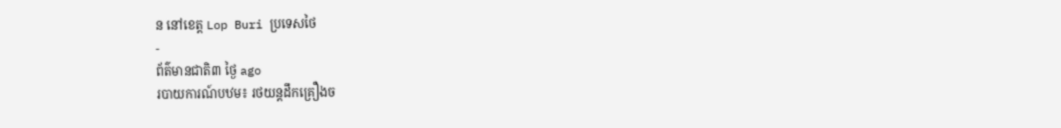ន នៅខេត្ត Lop Buri ប្រទេសថៃ
-
ព័ត៌មានជាតិ៣ ថ្ងៃ ago
របាយការណ៍បឋម៖ រថយន្តដឹកគ្រឿងច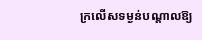ក្រលើសទម្ងន់បណ្តាលឱ្យ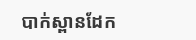បាក់ស្ពានដែក